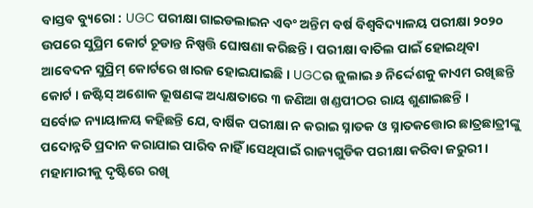ବାସ୍ତବ ବ୍ୟୁରୋ : UGC ପରୀକ୍ଷା ଗାଇଡଲାଇନ ଏବଂ ଅନ୍ତିମ ବର୍ଷ ବିଶ୍ୱବିଦ୍ୟାଳୟ ପରୀକ୍ଷା ୨୦୨୦ ଉପରେ ସୁପ୍ରିମ କୋର୍ଟ ଚୂଡାନ୍ତ ନିଷ୍ପତ୍ତି ଘୋଷଣା କରିଛନ୍ତି । ପରୀକ୍ଷା ବାତିଲ ପାଇଁ ହୋଇଥିବା ଆବେଦନ ସୁପ୍ରିମ୍ କୋର୍ଟରେ ଖାରଜ ହୋଇଯାଇଛି । UGCର ଜୁଲାଇ ୬ ନିର୍ଦ୍ଦେଶକୁ କାଏମ ରଖିଛନ୍ତି କୋର୍ଟ । ଜଷ୍ଟିସ୍ ଅଶୋକ ଭୂଷଣଙ୍କ ଅଧ୍ୟକ୍ଷତାରେ ୩ ଜଣିଆ ଖଣ୍ଡପୀଠର ରାୟ ଶୁଣାଇଛନ୍ତି ।
ସର୍ବୋଚ୍ଚ ନ୍ୟାୟାଳୟ କହିଛନ୍ତି ଯେ, ବାର୍ଷିକ ପରୀକ୍ଷା ନ କରାଇ ସ୍ନାତକ ଓ ସ୍ନାତକତ୍ତୋର ଛାତ୍ରଛାତ୍ରୀଙ୍କୁ ପଦୋନ୍ନତି ପ୍ରଦାନ କରାଯାଇ ପାରିବ ନାହିଁ ।ସେଥିପାଇଁ ରାଜ୍ୟଗୁଡିକ ପରୀକ୍ଷା କରିବା ଜରୁରୀ । ମହାମାରୀକୁ ଦୃଷ୍ଟିରେ ରଖି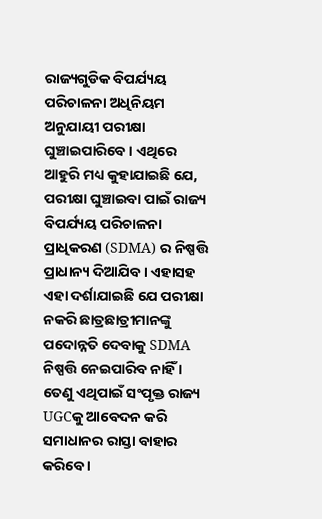ରାଜ୍ୟଗୁଡିକ ବିପର୍ଯ୍ୟୟ ପରିଚାଳନା ଅଧିନିୟମ ଅନୁଯାୟୀ ପରୀକ୍ଷା ଘୁଞ୍ଚାଇପାରିବେ । ଏଥିରେ ଆହୁରି ମଧ୍ୟ କୁହାଯାଇଛି ଯେ, ପରୀକ୍ଷା ଘୁଞ୍ଚାଇବା ପାଇଁ ରାଜ୍ୟ ବିପର୍ଯ୍ୟୟ ପରିଚାଳନା ପ୍ରାଧିକରଣ (SDMA) ର ନିଷ୍ପତ୍ତି ପ୍ରାଧାନ୍ୟ ଦିଆଯିବ । ଏହାସହ ଏହା ଦର୍ଶାଯାଇଛି ଯେ ପରୀକ୍ଷା ନକରି ଛାତ୍ରଛାତ୍ରୀମାନଙ୍କୁ ପଦୋନ୍ନତି ଦେବାକୁ SDMA ନିଷ୍ପତ୍ତି ନେଇପାରିବ ନାହିଁ । ତେଣୁ ଏଥିପାଇଁ ସଂପୃକ୍ତ ରାଜ୍ୟ UGCକୁ ଆବେଦନ କରି ସମାଧାନର ରାସ୍ତା ବାହାର କରିବେ ।